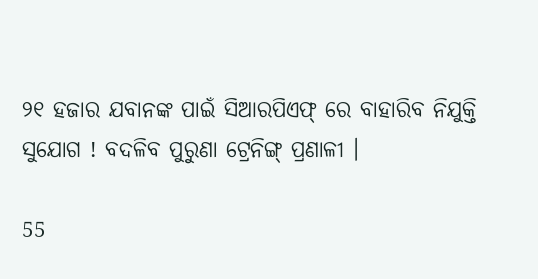୨୧ ହଜାର ଯବାନଙ୍କ ପାଇଁ ସିଆରପିଏଫ୍ ରେ ବାହାରିବ ନିଯୁକ୍ତି ସୁଯୋଗ ! ବଦଳିବ ପୁରୁଣା ଟ୍ରେନିଙ୍ଗ୍ ପ୍ରଣାଳୀ ।

55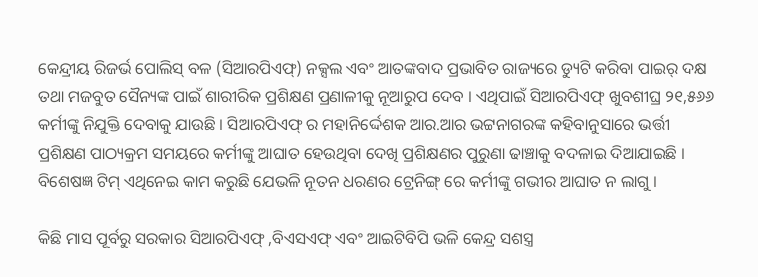କେନ୍ଦ୍ରୀୟ ରିଜର୍ଭ ପୋଲିସ୍ ବଳ (ସିଆରପିଏଫ୍) ନକ୍ସଲ ଏବଂ ଆତଙ୍କବାଦ ପ୍ରଭାବିତ ରାଜ୍ୟରେ ଡ୍ୟୁଟି କରିବା ପାଇର୍ ଦକ୍ଷ ତଥା ମଜବୁତ ସୈନ୍ୟଙ୍କ ପାଇଁ ଶାରୀରିକ ପ୍ରଶିକ୍ଷଣ ପ୍ରଣାଳୀକୁ ନୂଆରୁପ ଦେବ । ଏଥିପାଇଁ ସିଆରପିଏଫ୍ ଖୁବଶୀଘ୍ର ୨୧,୫୬୬ କର୍ମୀଙ୍କୁ ନିଯୁକ୍ତି ଦେବାକୁ ଯାଉଛି । ସିଆରପିଏଫ୍ ର ମହାନିର୍ଦ୍ଦେଶକ ଆର.ଆର ଭଟ୍ଟନାଗରଙ୍କ କହିବାନୁସାରେ ଭର୍ତ୍ତୀ ପ୍ରଶିକ୍ଷଣ ପାଠ୍ୟକ୍ରମ ସମୟରେ କର୍ମୀଙ୍କୁ ଆଘାତ ହେଉଥିବା ଦେଖି ପ୍ରଶିକ୍ଷଣର ପୁରୁଣା ଢାଞ୍ଚାକୁ ବଦଳାଇ ଦିଆଯାଇଛି । ବିଶେଷଜ୍ଞ ଟିମ୍ ଏଥିନେଇ କାମ କରୁଛି ଯେଭଳି ନୂତନ ଧରଣର ଟ୍ରେନିଙ୍ଗ୍ ରେ କର୍ମୀଙ୍କୁ ଗଭୀର ଆଘାତ ନ ଲାଗୁ ।

କିଛି ମାସ ପୂର୍ବରୁ ସରକାର ସିଆରପିଏଫ୍ ,ବିଏସଏଫ୍ ଏବଂ ଆଇଟିବିପି ଭଳି କେନ୍ଦ୍ର ସଶସ୍ତ୍ର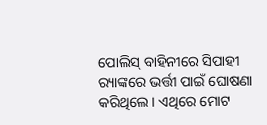ପୋଲିସ୍ ବାହିନୀରେ ସିପାହୀ ର‌୍ୟାଙ୍କରେ ଭର୍ତ୍ତୀ ପାଇଁ ଘୋଷଣା କରିଥିଲେ । ଏଥିରେ ମୋଟ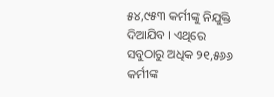୫୪,୯୫୩ କର୍ମୀଙ୍କୁ ନିଯୁକ୍ତି ଦିଆଯିବ । ଏଥିରେ ସବୁଠାରୁ ଅଧିକ ୨୧,୫୬୬ କର୍ମୀଙ୍କ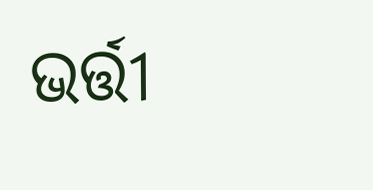ଭର୍ତ୍ତୀ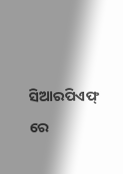ସିଆରପିଏଫ୍ ରେ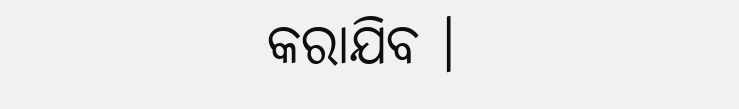କରାଯିବ ।